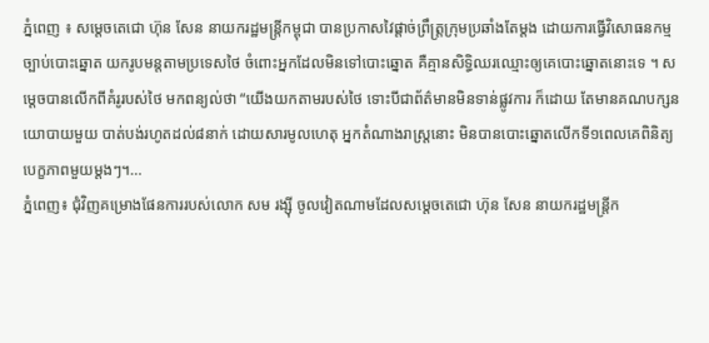ភ្នំពេញ ៖ សម្តេចតេជោ ហ៊ុន សែន នាយករដ្ឋមន្ត្រីកម្ពុជា បានប្រកាសវៃផ្តាច់ព្រឹត្រ្តក្រុមប្រឆាំងតែម្តង ដោយការធ្វើវិសោធនកម្មច្បាប់បោះឆ្នោត យករូបមន្តតាមប្រទេសថៃ ចំពោះអ្នកដែលមិនទៅបោះឆ្នោត គឺគ្មានសិទ្ធិឈរឈ្មោះឲ្យគេបោះឆ្នោតនោះទេ ។ សម្តេចបានលើកពីគំរូរបស់ថៃ មកពន្យល់ថា “យើងយកតាមរបស់ថៃ ទោះបីជាព័ត៌មានមិនទាន់ផ្លូវការ ក៏ដោយ តែមានគណបក្សនយោបាយមួយ បាត់បង់រហូតដល់៨នាក់ ដោយសារមូលហេតុ អ្នកតំណាងរាស្ត្រនោះ មិនបានបោះឆ្នោតលើកទី១ពេលគេពិនិត្យបេក្ខភាពមួយម្តងៗ។...
ភ្នំពេញ៖ ជុំវិញគម្រោងផែនការរបស់លោក សម រង្ស៊ី ចូលវៀតណាមដែលសម្ដេចតេជោ ហ៊ុន សែន នាយករដ្ឋមន្ត្រីក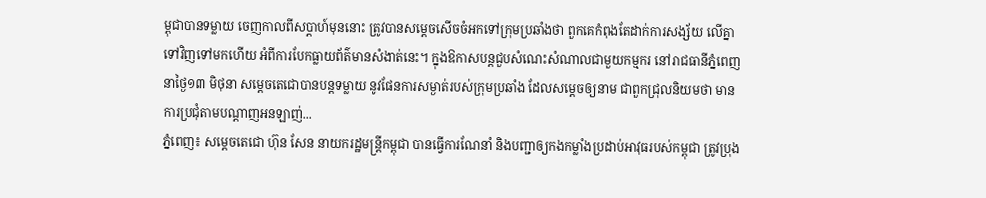ម្ពុជាបានទម្លាយ ចេញកាលពីសប្តាហ៍មុននោះ ត្រូវបានសម្តេចសើចចំអកទៅក្រុមប្រឆាំងថា ពួកគេកំពុងតែដាក់ការសង្ស័យ លើគ្នាទៅវិញទៅមកហើយ អំពីការបែកធ្លាយព័ត៌មានសំងាត់នេះ។ ក្នុងឱកាសបន្តជួបសំណេះសំណាលជាមួយកម្មករ នៅរាជធានីភ្នំពេញ នាថ្ងៃ១៣ មិថុនា សម្ដេចតេជោបានបន្តទម្លាយ នូវផែនការសម្ងាត់របស់ក្រុមប្រឆាំង ដែលសម្តេចឲ្យនាម ជាពួកជ្រុលនិយមថា មានការប្រជុំតាមបណ្តាញអនឡាញ់...
ភ្នំពេញ៖ សម្តេចតេជោ ហ៊ុន សែន នាយករដ្ឋមន្ត្រីកម្ពុជា បានធ្វើការណែនាំ និងបញ្ជាឲ្យកងកម្លាំងប្រដាប់អាវុធរបស់កម្ពុជា ត្រូវប្រុង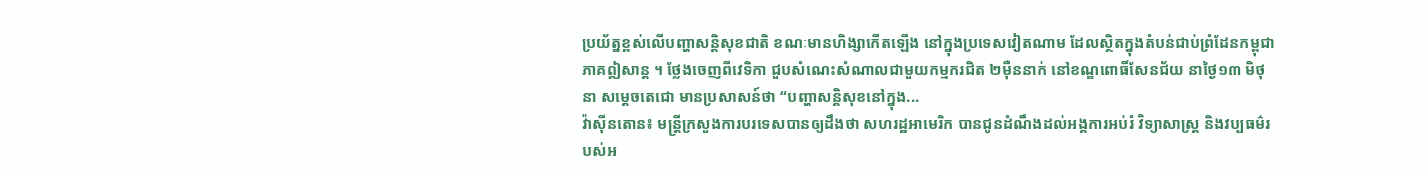ប្រយ័ត្នខ្ពស់លើបញ្ហាសន្តិសុខជាតិ ខណៈមានហិង្សាកើតឡើង នៅក្នុងប្រទេសវៀតណាម ដែលស្ថិតក្នុងតំបន់ជាប់ព្រំដែនកម្ពុជា ភាគឦសាន្ត ។ ថ្លែងចេញពីវេទិកា ជួបសំណេះសំណាលជាមួយកម្មករជិត ២ម៉ឺននាក់ នៅខណ្ឌពោធិ៍សែនជ័យ នាថ្ងៃ១៣ មិថុនា សម្ដេចតេជោ មានប្រសាសន៍ថា “បញ្ហាសន្តិសុខនៅក្នុង...
វ៉ាស៊ីនតោន៖ មន្ត្រីក្រសួងការបរទេសបានឲ្យដឹងថា សហរដ្ឋអាមេរិក បានជូនដំណឹងដល់អង្គការអប់រំ វិទ្យាសាស្ត្រ និងវប្បធម៌របស់អ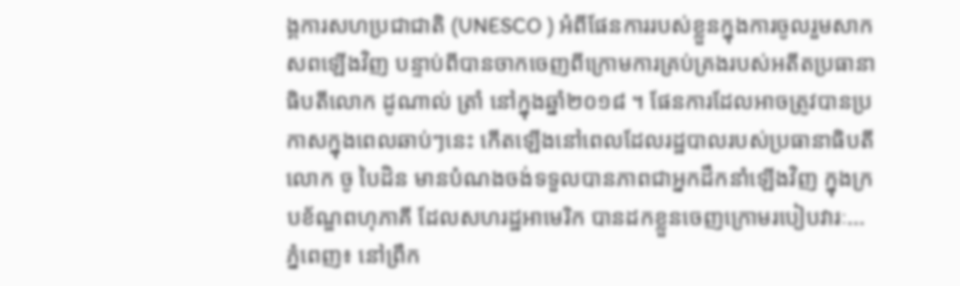ង្គការសហប្រជាជាតិ (UNESCO ) អំពីផែនការរបស់ខ្លួនក្នុងការចូលរួមសាកសពឡើងវិញ បន្ទាប់ពីបានចាកចេញពីក្រោមការគ្រប់គ្រងរបស់អតីតប្រធានាធិបតីលោក ដូណាល់ ត្រាំ នៅក្នុងឆ្នាំ២០១៨ ។ ផែនការដែលអាចត្រូវបានប្រកាសក្នុងពេលឆាប់ៗនេះ កើតឡើងនៅពេលដែលរដ្ឋបាលរបស់ប្រធានាធិបតីលោក ចូ បៃដិន មានបំណងចង់ទទួលបានភាពជាអ្នកដឹកនាំឡើងវិញ ក្នុងក្របខ័ណ្ឌពហុភាគី ដែលសហរដ្ឋអាមេរិក បានដកខ្លួនចេញក្រោមរបៀបវារៈ...
ភ្នំពេញ៖ នៅព្រឹក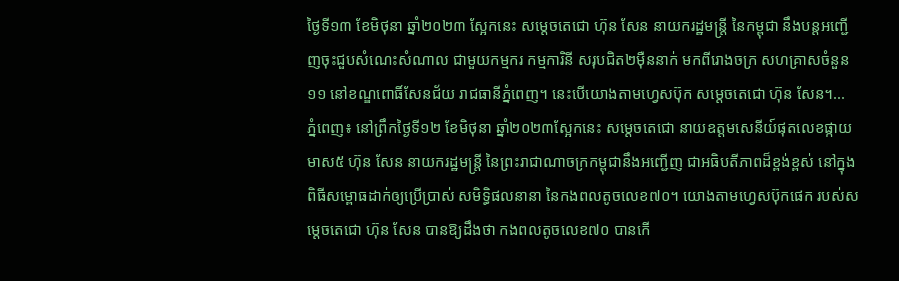ថ្ងៃទី១៣ ខែមិថុនា ឆ្នាំ២០២៣ ស្អែកនេះ សម្តេចតេជោ ហ៊ុន សែន នាយករដ្ឋមន្ត្រី នៃកម្ពុជា នឹងបន្តអញ្ជើញចុះជួបសំណេះសំណាល ជាមួយកម្មករ កម្មការិនី សរុបជិត២ម៉ឺននាក់ មកពីរោងចក្រ សហគ្រាសចំនួន១១ នៅខណ្ឌពោធិ៍សែនជ័យ រាជធានីភ្នំពេញ។ នេះបើយោងតាមហ្វេសប៊ុក សម្ដេចតេជោ ហ៊ុន សែន។...
ភ្នំពេញ៖ នៅព្រឹកថ្ងៃទី១២ ខែមិថុនា ឆ្នាំ២០២៣ស្អែកនេះ សម្ដេចតេជោ នាយឧត្តមសេនីយ៍ផុតលេខផ្កាយមាស៥ ហ៊ុន សែន នាយករដ្ឋមន្ត្រី នៃព្រះរាជាណាចក្រកម្ពុជានឹងអញ្ជើញ ជាអធិបតីភាពដ៏ខ្ពង់ខ្ពស់ នៅក្នុងពិធីសម្ពោធដាក់ឲ្យប្រើប្រាស់ សមិទ្ធិផលនានា នៃកងពលតូចលេខ៧០។ យោងតាមហ្វេសប៊ុកផេក របស់សម្ដេចតេជោ ហ៊ុន សែន បានឱ្យដឹងថា កងពលតូចលេខ៧០ បានកើ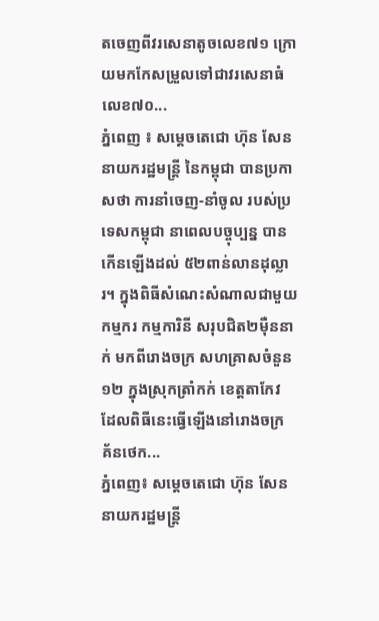តចេញពីវរសេនាតូចលេខ៧១ ក្រោយមកកែសម្រួលទៅជាវរសេនាធំលេខ៧០...
ភ្នំពេញ ៖ សម្ដេចតេជោ ហ៊ុន សែន នាយករដ្ឋមន្ដ្រី នៃកម្ពុជា បានប្រកាសថា ការនាំចេញ-នាំចូល របស់ប្រទេសកម្ពុជា នាពេលបច្ចុប្បន្ន បានកើនឡើងដល់ ៥២ពាន់លានដុល្លារ។ ក្នុងពិធីសំណេះសំណាលជាមួយកម្មករ កម្មការិនី សរុបជិត២ម៉ឺននាក់ មកពីរោងចក្រ សហគ្រាសចំនួន១២ ក្នុងស្រុកត្រាំកក់ ខេត្តតាកែវ ដែលពិធីនេះធ្វើឡើងនៅរោងចក្រ គ័នថេក...
ភ្នំពេញ៖ សម្តេចតេជោ ហ៊ុន សែន នាយករដ្ឋមន្ដ្រី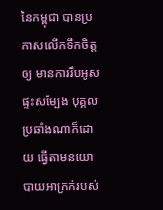នៃកម្ពុជា បានប្រកាសលើកទឹកចិត្តឲ្យ មានការរឹបអូសផ្ទះសម្បែង បុគ្គលប្រឆាំងណាក៏ដោយ ធ្វើតាមនយោបាយអាក្រក់របស់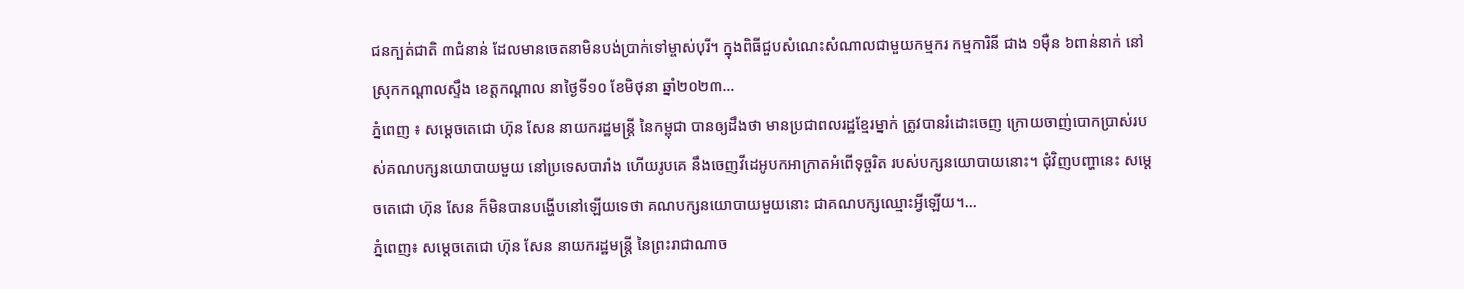ជនក្បត់ជាតិ ៣ជំនាន់ ដែលមានចេតនាមិនបង់ប្រាក់ទៅម្ចាស់បុរី។ ក្នុងពិធីជួបសំណេះសំណាលជាមួយកម្មករ កម្មការិនី ជាង ១ម៉ឺន ៦ពាន់នាក់ នៅស្រុកកណ្តាលស្ទឹង ខេត្តកណ្ដាល នាថ្ងៃទី១០ ខែមិថុនា ឆ្នាំ២០២៣...
ភ្នំពេញ ៖ សម្តេចតេជោ ហ៊ុន សែន នាយករដ្ឋមន្ត្រី នៃកម្ពុជា បានឲ្យដឹងថា មានប្រជាពលរដ្ឋខ្មែរម្នាក់ ត្រូវបានរំដោះចេញ ក្រោយចាញ់បោកប្រាស់របស់គណបក្សនយោបាយមួយ នៅប្រទេសបារាំង ហើយរូបគេ នឹងចេញវីដេអូបកអាក្រាតអំពើទុច្ចរិត របស់បក្សនយោបាយនោះ។ ជុំវិញបញ្ហានេះ សម្តេចតេជោ ហ៊ុន សែន ក៏មិនបានបង្ហើបនៅឡើយទេថា គណបក្សនយោបាយមួយនោះ ជាគណបក្សឈ្មោះអ្វីឡើយ។...
ភ្នំពេញ៖ សម្តេចតេជោ ហ៊ុន សែន នាយករដ្ឋមន្ត្រី នៃព្រះរាជាណាច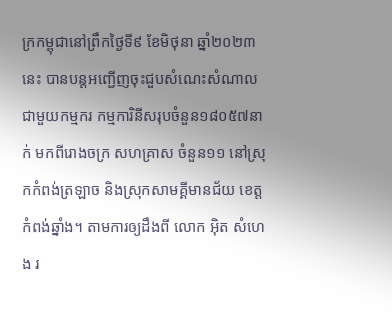ក្រកម្ពុជានៅព្រឹកថ្ងៃទី៩ ខែមិថុនា ឆ្នាំ២០២៣នេះ បានបន្តអញ្ជើញចុះជួបសំណេះសំណាល ជាមួយកម្មករ កម្មការិនីសរុបចំនួន១៨០៥៧នាក់ មកពីរោងចក្រ សហគ្រាស ចំនួន១១ នៅស្រុកកំពង់ត្រឡាច និងស្រុកសាមគ្គីមានជ័យ ខេត្តកំពង់ឆ្នាំង។ តាមការឲ្យដឹងពី លោក អ៊ិត សំហេង រ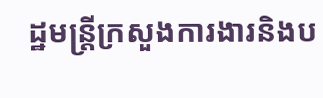ដ្ឋមន្រ្តីក្រសួងការងារនិងប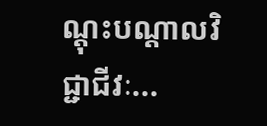ណ្ដុះបណ្ដាលវិជ្ជាជីវៈ...